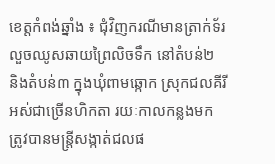ខេត្តកំពង់ឆ្នាំង ៖ ជុំវិញករណីមានត្រាក់ទ័រលួចឈូសឆាយព្រៃលិចទឹក នៅតំបន់២ និងតំបន់៣ ក្នុងឃុំពាមឆ្កោក ស្រុកជលគីរី អស់ជាច្រើនហិកតា រយៈកាលកន្លងមក ត្រូវបានមន្ត្រីសង្កាត់ជលផ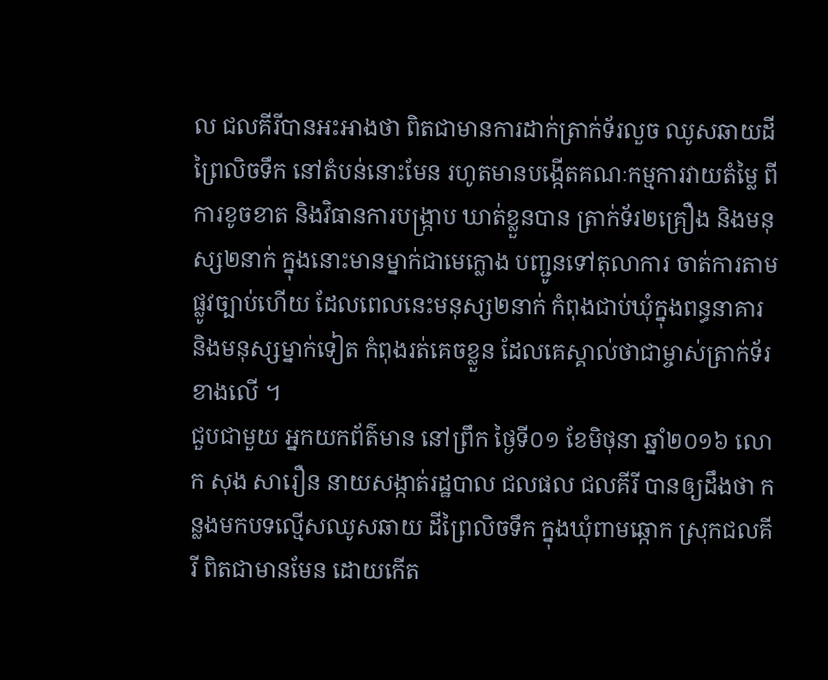ល ជលគីរីបានអះអាងថា ពិតជាមានការដាក់ត្រាក់ទ័រលួច ឈូសឆាយដីព្រៃលិចទឹក នៅតំបន់នោះមែន រហូតមានបង្កើតគណៈកម្មការវាយតំម្លៃ ពីការខូចខាត និងវិធានការបង្ក្រាប ឃាត់ខ្លួនបាន ត្រាក់ទ័រ២គ្រឿង និងមនុស្ស២នាក់ ក្នុងនោះមានម្នាក់ជាមេក្លោង បញ្ជូនទៅតុលាការ ចាត់ការតាមផ្លូវច្បាប់ហើយ ដែលពេលនេះមនុស្ស២នាក់ កំពុងជាប់ឃុំក្នុងពន្ធនាគារ និងមនុស្សម្នាក់ទៀត កំពុងរត់គេចខ្លួន ដែលគេស្គាល់ថាជាម្ចាស់ត្រាក់ទ័រខាងលើ ។
ជួបជាមួយ អ្នកយកព័ត៌មាន នៅព្រឹក ថ្ងៃទី០១ ខែមិថុនា ឆ្នាំ២០១៦ លោក សុង សារឿន នាយសង្កាត់រដ្ឋបាល ជលផល ជលគីរី បានឲ្យដឹងថា កន្លងមកបទល្មើសឈូសឆាយ ដីព្រៃលិចទឹក ក្នុងឃុំពាមឆ្កោក ស្រុកជលគីរី ពិតជាមានមែន ដោយកើត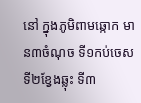នៅ ក្នុងភូមិពាមឆ្កោក មាន៣ចំណុច ទី១កប់ចេស ទី២ខ្វែងឆ្លុះ ទី៣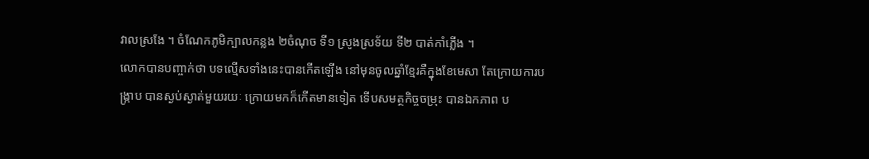វាលស្រងែ ។ ចំណែកភូមិក្បាលកន្លង ២ចំណុច ទី១ ស្រូងស្រទ័យ ទី២ បាត់កាំភ្លើង ។
លោកបានបញ្ចាក់ថា បទល្មើសទាំងនេះបានកើតឡើង នៅមុនចូលឆ្នាំខ្មែរគឺក្នុងខែមេសា តែក្រោយការបង្ក្រាប បានស្ងប់ស្ងាត់មួយរយៈ ក្រោយមកក៏កើតមានទៀត ទើបសមត្ថកិច្ចចម្រុះ បានឯកភាព ប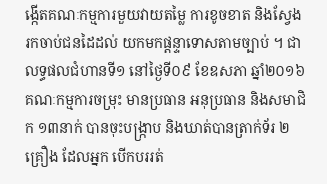ង្កើតគណៈកម្មការមួយវាយតម្លៃ ការខូចខាត និងស្វែងរកចាប់ជនដៃដល់ យកមកផ្តន្ទាទោសតាមច្បាប់ ។ ជាលទ្ធផលជំហានទី១ នៅថ្ងៃទី០៩ ខែឧសភា ឆ្នាំ២០១៦ គណៈកម្មការចម្រុះ មានប្រធាន អនុប្រធាន និងសមាជិក ១៣នាក់ បានចុះបង្ក្រាប និងឃាត់បានត្រាក់ទ័រ ២គ្រឿង ដែលអ្នក បើកបររត់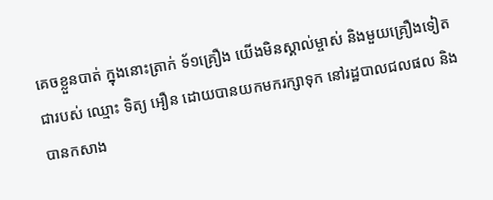គេចខ្លួនបាត់ ក្នុងនោះត្រាក់ ទ័១គ្រឿង យើងមិនស្គាល់ម្ចាស់ និងមួយគ្រឿងទៀត ជារបស់ ឈ្មោះ ទិត្យ អឿន ដោយបានយកមករក្សាទុក នៅរដ្ឋបាលជលផល និងបានកសាង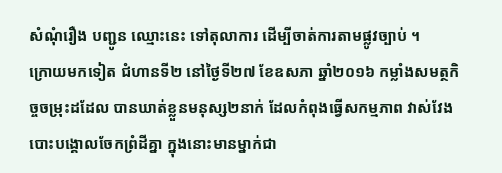សំណុំរឿង បញ្ជូន ឈ្មោះនេះ ទៅតុលាការ ដើម្បីចាត់ការតាមផ្លូវច្បាប់ ។
ក្រោយមកទៀត ជំហានទី២ នៅថ្ងៃទី២៧ ខែឧសភា ឆ្នាំ២០១៦ កម្លាំងសមត្ថកិច្ចចម្រុះដដែល បានឃាត់ខ្លួនមនុស្ស២នាក់ ដែលកំពុងធ្វើសកម្មភាព វាស់វែង បោះបង្គោលចែកព្រំដីគ្នា ក្នុងនោះមានម្នាក់ជា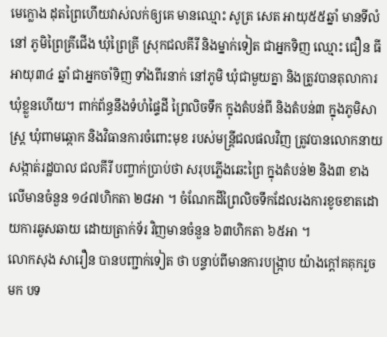មេក្លោង ដុតព្រៃហើយវាស់លក់ឲ្យគេ មានឈ្មោះ សូត្រ សេត អាយុ៥៥ឆ្នាំ មានទីលំនៅ ភូមិព្រៃគ្រីជើង ឃុំព្រៃគ្រី ស្រុកជលគីរី និងម្នាក់ទៀត ជាអ្នកទិញ ឈ្មោះ ជឿន ធី អាយុ៣៤ ឆ្នាំ ជាអ្នកចាំទិញ ទាំងពីរនាក់ នៅភូមិ ឃុំជាមួយគ្នា និងត្រូវបានតុលាការឃុំខ្លួនហើយ។ ពាក់ព័ន្ធនឹងទំហំផ្ទៃដី ព្រៃលិចទឹក ក្នុងតំបន់ពី និងតំបន់៣ ក្នុងភូមិសាស្ត្រ ឃុំពាមឆ្កោក និងវិធានការចំពោះមុខ របស់មន្ត្រីជលផលវិញ ត្រូវបានលោកនាយសង្កាត់រដ្ឋបាល ជលគីរី បញ្ចាក់ប្រាប់ថា សរុបភ្លើងឆេះព្រៃ ក្នុងតំបន់២ និង៣ ខាងលើមានចំនួន ១៤៧ហិកតា ២៨អា ។ ចំណែកដីព្រៃលិចទឹកដែលរងការខូចខាតដោយការឆូសឆាយ ដោយត្រាក់ទ័រ វិញមានចំនួន ៦៣ហិកតា ៦៥អា ។
លោកសុង សារឿន បានបញ្ជាក់ទៀត ថា បន្ទាប់ពីមានការបង្ក្រាប យ៉ាងក្តៅគគុករួចមក បទ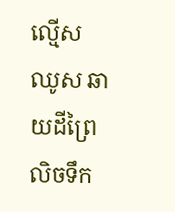ល្មើសឈូស ឆាយដីព្រៃលិចទឹក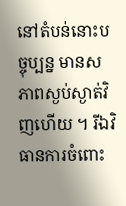នៅតំបន់នោះបច្ចុប្បន្ន មានសភាពស្ងប់ស្ងាត់វិញហើយ ។ រីឯវិធានការចំពោះ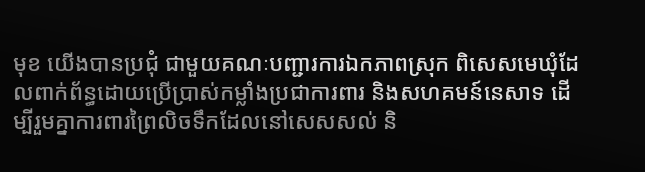មុខ យើងបានប្រជុំ ជាមួយគណៈបញ្ជារការឯកភាពស្រុក ពិសេសមេឃុំដែលពាក់ព័ន្ធដោយប្រើប្រាស់កម្លាំងប្រជាការពារ និងសហគមន៍នេសាទ ដើម្បីរួមគ្នាការពារព្រៃលិចទឹកដែលនៅសេសសល់ និ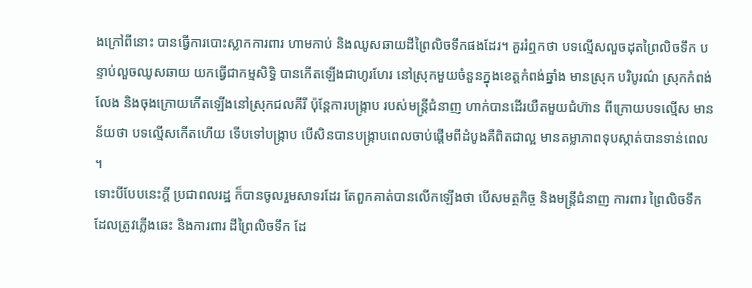ងក្រៅពីនោះ បានធ្វើការបោះស្លាកការពារ ហាមកាប់ និងឈូសឆាយដីព្រៃលិចទឹកផងដែរ។ គួររំឮកថា បទល្មើសលួចដុតព្រៃលិចទឹក បន្ទាប់លួចឈូសឆាយ យកធើ្វជាកម្មសិទ្ធិ បានកើតឡើងជាហូរហែរ នៅស្រុកមួយចំនួនក្នុងខេត្តកំពង់ឆ្នាំង មានស្រុក បរិបូរណ៌ ស្រុកកំពង់លែង និងចុងក្រោយកើតឡើងនៅស្រុកជលគីរី ប៉ុន្តែការបង្ក្រាប របស់មន្ត្រីជំនាញ ហាក់បានដើរយឺតមួយជំហ៊ាន ពីក្រោយបទល្មើស មានន័យថា បទល្មើសកើតហើយ ទើបទៅបង្ក្រាប បើសិនបានបង្ក្រាបពេលចាប់ផ្តើមពីដំបូងគឺពិតជាល្អ មានតម្លាភាពទុបស្កាត់បានទាន់ពេល ។
ទោះបីបែបនេះក្តី ប្រជាពលរដ្ឋ ក៏បានចូលរួមសាទរដែរ តែពួកគាត់បានលើកឡើងថា បើសមត្ថកិច្ច និងមន្ត្រីជំនាញ ការពារ ព្រៃលិចទឹកដែលត្រូវភ្លើងឆេះ និងការពារ ដីព្រៃលិចទឹក ដែ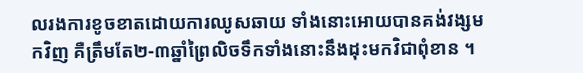លរងការខូចខាតដោយការឈូសឆាយ ទាំងនោះអោយបានគង់វង្សមកវិញ គឺត្រឹមតែ២-៣ឆ្នាំព្រៃលិចទឹកទាំងនោះនឹងដុះមកវិជាពុំខាន ។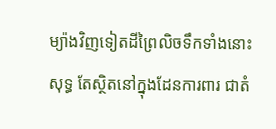ម្យ៉ាងវិញទៀតដីព្រៃលិចទឹកទាំងនោះសុទ្ធ តែស្ថិតនៅក្នុងដែនការពារ ជាតំ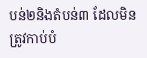បន់២និងតំបន់៣ ដែលមិនត្រូវកាប់បំ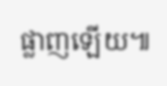ផ្លាញឡើយ៕